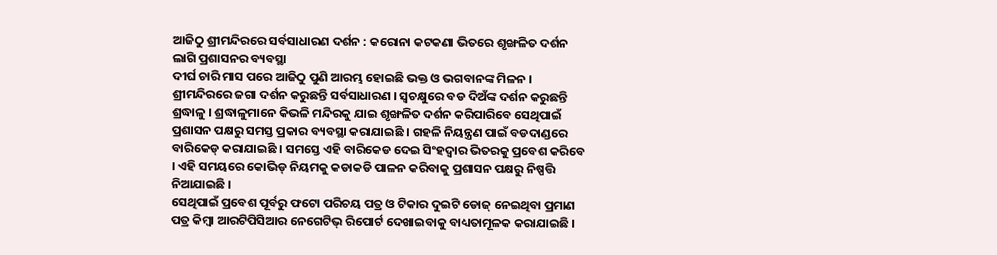ଆଜିଠୁ ଶ୍ରୀମନ୍ଦିରରେ ସର୍ବସାଧାରଣ ଦର୍ଶନ : କରୋନା କଟକଣା ଭିତରେ ଶୃଙ୍ଖଳିତ ଦର୍ଶନ ଲାଗି ପ୍ରଶାସନର ବ୍ୟବସ୍ଥା
ଦୀର୍ଘ ଚାରି ମାସ ପରେ ଆଜିଠୁ ପୁଣି ଆରମ୍ଭ ହୋଇଛି ଭକ୍ତ ଓ ଭଗବାନଙ୍କ ମିଳନ । ଶ୍ରୀମନ୍ଦିରରେ ଜଗା ଦର୍ଶନ କରୁଛନ୍ତି ସର୍ବସାଧାରଣ । ସ୍ୱଚକ୍ଷୁରେ ବଡ ଦିଅଁଙ୍କ ଦର୍ଶନ କରୁଛନ୍ତି ଶ୍ରଦ୍ଧାଳୁ । ଶ୍ରଦ୍ଧାଳୁମାନେ କିଭଳି ମନ୍ଦିରକୁ ଯାଇ ଶୃଙ୍ଖଳିତ ଦର୍ଶନ କରିପାରିବେ ସେଥିପାଇଁ ପ୍ରଶାସନ ପକ୍ଷରୁ ସମସ୍ତ ପ୍ରକାର ବ୍ୟବସ୍ଥା କରାଯାଇଛି । ଗହଳି ନିୟନ୍ତ୍ରଣ ପାଇଁ ବଡଦାଣ୍ଡରେ ବାରିକେଡ୍ କରାଯାଇଛି । ସମସ୍ତେ ଏହି ବାରିକେଡ ଦେଇ ସିଂହଦ୍ୱାର ଭିତରକୁ ପ୍ରବେଶ କରିବେ । ଏହି ସମୟରେ କୋଭିଡ୍ ନିୟମକୁ କଡାକଡି ପାଳନ କରିବାକୁ ପ୍ରଶାସନ ପକ୍ଷରୁ ନିଷ୍ପତ୍ତି ନିଆଯାଇଛି ।
ସେଥିପାଇଁ ପ୍ରବେଶ ପୂର୍ବରୁ ଫଟୋ ପରିଚୟ ପତ୍ର ଓ ଟିକାର ଦୁଇଟି ଡୋଜ୍ ନେଇଥିବା ପ୍ରମାଣ ପତ୍ର କିମ୍ବା ଆରଟିପିସିଆର ନେଗେଟିଭ୍ ରିପୋର୍ଟ ଦେଖାଇବାକୁ ବାଧ୍ୟତାମୂଳକ କରାଯାଇଛି ।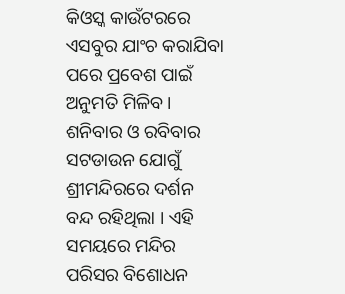କିଓସ୍କ କାଉଁଟରରେ ଏସବୁର ଯାଂଚ କରାଯିବା ପରେ ପ୍ରବେଶ ପାଇଁ ଅନୁମତି ମିଳିବ । ଶନିବାର ଓ ରବିବାର ସଟଡାଉନ ଯୋଗୁଁ ଶ୍ରୀମନ୍ଦିରରେ ଦର୍ଶନ ବନ୍ଦ ରହିଥିଲା । ଏହି ସମୟରେ ମନ୍ଦିର ପରିସର ବିଶୋଧନ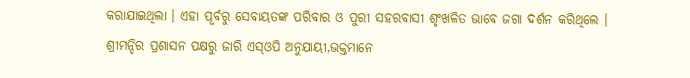କରାଯାଇଥିଲା । ଏହା ପୂର୍ବରୁ ସେବାୟତଙ୍କ ପରିବାର ଓ ପୁରୀ ସହରବାସୀ ଶୃଂଖଳିତ ଭାବେ ଜଗା ଦର୍ଶନ କରିଥିଲେ ।
ଶ୍ରୀମନ୍ଦିର ପ୍ରଶାସନ ପକ୍ଷରୁ ଜାରି ଏସ୍ଓପି ଅନୁଯାୟୀ,ଭକ୍ତମାନେ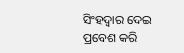ସିଂହଦ୍ବାର ଦେଇ ପ୍ରବେଶ କରି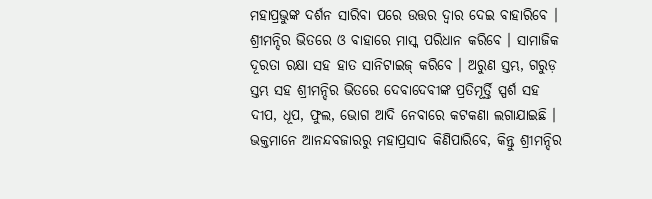ମହାପ୍ରଭୁଙ୍କ ଦର୍ଶନ ସାରିବା ପରେ ଉତ୍ତର ଦ୍ବାର ଦେଇ ବାହାରିବେ । ଶ୍ରୀମନ୍ଦିର ଭିତରେ ଓ ବାହାରେ ମାସ୍କ ପରିଧାନ କରିବେ । ସାମାଜିକ ଦୂରତା ରକ୍ଷା ସହ ହାତ ସାନିଟାଇଜ୍ କରିବେ । ଅରୁଣ ସ୍ତମ୍ଭ, ଗରୁଡ଼ ସ୍ତମ୍ଭ ସହ ଶ୍ରୀମନ୍ଦିର ଭିତରେ ଦେବାଦେବୀଙ୍କ ପ୍ରତିମୂର୍ତ୍ତି ସ୍ପର୍ଶ ସହ ଦୀପ, ଧୂପ, ଫୁଲ, ଭୋଗ ଆଦି ନେବାରେ କଟକଣା ଲଗାଯାଇଛି । ଭକ୍ତମାନେ ଆନନ୍ଦବଜାରରୁ ମହାପ୍ରସାଦ କିଣିପାରିବେ, କିନ୍ତୁ ଶ୍ରୀମନ୍ଦିର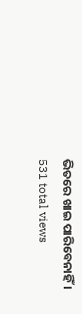ଭିତରେ ଖାଇ ପାରିବେନାହିଁ ।
531 total views